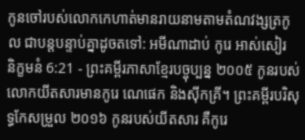កូនចៅរបស់លោកកេហាត់មានរាយនាមតាមតំណវង្សត្រកូល ជាបន្តបន្ទាប់គ្នាដូចតទៅ: អមីណាដាប់ កូរេ អាស់សៀរ
និក្ខមនំ 6:21 - ព្រះគម្ពីរភាសាខ្មែរបច្ចុប្បន្ន ២០០៥ កូនរបស់លោកយីតសារមានកូរេ ណេផេក និងស៊ីកគ្រី។ ព្រះគម្ពីរបរិសុទ្ធកែសម្រួល ២០១៦ កូនរបស់យីតសារ គឺកូរេ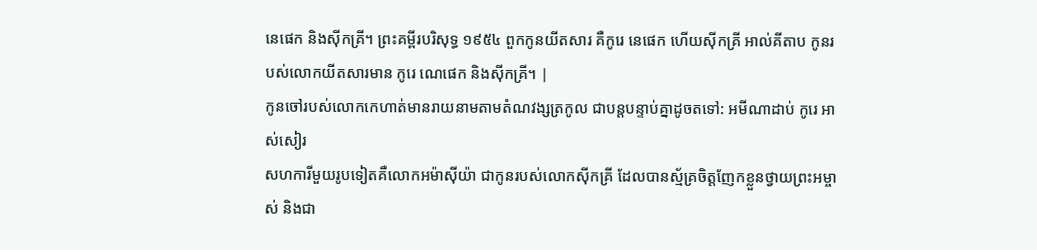នេផេក និងស៊ីកគ្រី។ ព្រះគម្ពីរបរិសុទ្ធ ១៩៥៤ ពួកកូនយីតសារ គឺកូរេ នេផេក ហើយស៊ីកគ្រី អាល់គីតាប កូនរបស់លោកយីតសារមាន កូរេ ណេផេក និងស៊ីកគ្រី។ |
កូនចៅរបស់លោកកេហាត់មានរាយនាមតាមតំណវង្សត្រកូល ជាបន្តបន្ទាប់គ្នាដូចតទៅ: អមីណាដាប់ កូរេ អាស់សៀរ
សហការីមួយរូបទៀតគឺលោកអម៉ាស៊ីយ៉ា ជាកូនរបស់លោកស៊ីកគ្រី ដែលបានស្ម័គ្រចិត្តញែកខ្លួនថ្វាយព្រះអម្ចាស់ និងជា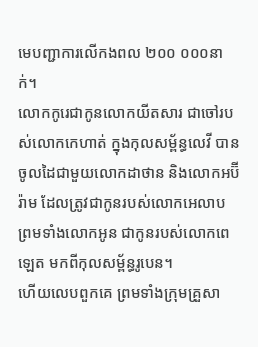មេបញ្ជាការលើកងពល ២០០ ០០០នាក់។
លោកកូរេជាកូនលោកយីតសារ ជាចៅរបស់លោកកេហាត់ ក្នុងកុលសម្ព័ន្ធលេវី បានចូលដៃជាមួយលោកដាថាន និងលោកអប៊ីរ៉ាម ដែលត្រូវជាកូនរបស់លោកអេលាប ព្រមទាំងលោកអូន ជាកូនរបស់លោកពេឡេត មកពីកុលសម្ព័ន្ធរូបេន។
ហើយលេបពួកគេ ព្រមទាំងក្រុមគ្រួសា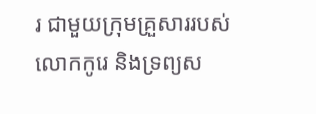រ ជាមួយក្រុមគ្រួសាររបស់លោកកូរេ និងទ្រព្យស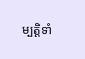ម្បត្តិទាំ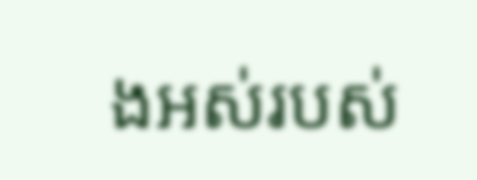ងអស់របស់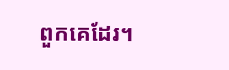ពួកគេដែរ។